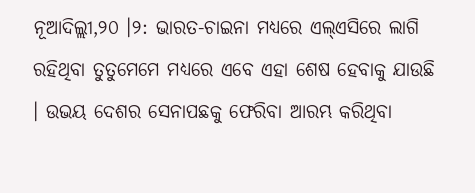ନୂଆଦିଲ୍ଲୀ,୨୦ ।୨: ଭାରତ-ଚାଇନା ମଧ୍ୟରେ ଏଲ୍ଏସିରେ ଲାଗି ରହିଥିବା ତୁତୁମେମେ ମଧ୍ୟରେ ଏବେ ଏହା ଶେଷ ହେବାକୁ ଯାଉଛି । ଉଭୟ ଦେଶର ସେନାପଛକୁ ଫେରିବା ଆରମ୍ଭ କରିଥିବା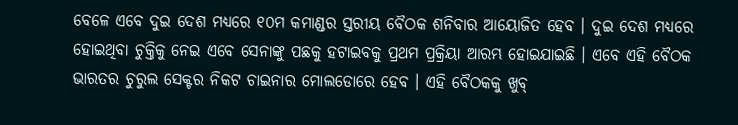ବେଳେ ଏବେ ଦୁଇ ଦେଶ ମଧ୍ୟରେ ୧୦ମ କମାଣ୍ଡର ସ୍ତରୀୟ ବୈଠକ ଶନିବାର ଆୟୋଜିତ ହେବ । ଦୁଇ ଦେଶ ମଧ୍ୟରେ ହୋଇଥିବା ଚୁକ୍ତିକୁ ନେଇ ଏବେ ସେନାଙ୍କୁ ପଛକୁ ହଟାଇବକୁ ପ୍ରଥମ ପ୍ରକ୍ରିୟା ଆରମ୍ଭ ହୋଇଯାଇଛି । ଏବେ ଏହି ବୈଠକ ଭାରତର ଚୁରୁଲ ସେକ୍ଟର ନିକଟ ଚାଇନାର ମୋଲଡୋରେ ହେବ । ଏହି ବୈଠକକୁ ଖୁବ୍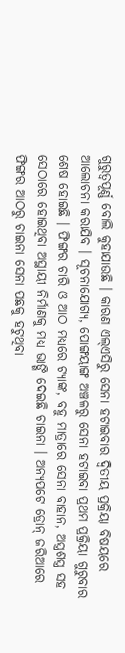ଗୁରୁତ୍ୱପୂର୍ଣ୍ଣ ବୋଲି କୁହାଯାଉଛି । କାରଣ ଏଲ୍ଏସିରୁ ସେନା ହଟାଇବାର ଦ୍ୱିତୀୟ ପ୍ରକ୍ରିୟା ବିଷୟରେ ଆଲୋଚନା କରାଯିବ । ସୂଚନାଯୋଗ୍ୟ, ପୋଙ୍ଗୟାଙ୍ଗ ଅଞ୍ଚଳରୁ ସେନା ହଟାଇବା ପ୍ରଥମ ପ୍ରକ୍ରିୟା ଗୁରୁବାର ଶେଷ ହୋଇଛି । ଫିଙ୍ଗର ଚାରି ଓ ଆଠ ମଧ୍ୟରେ ଟ୍ୟାଙ୍କ, ବହୁ ମାତ୍ରାରେ ସେନା ବାହାନ, ଅସ୍ତ୍ରଶସ୍ତ୍ର ସହ ସେଠାରେ ହୋଇଥିବା ଅସ୍ଥାୟୀ ନିର୍ମାଣକୁ ମଧ୍ୟ ଭାଙ୍ଗି ଦେଇଛି ଚାଇନା । ଅନ୍ୟପଟେ ଡ୍ରୋନ୍ ଜରିଆରେ ଫିଙ୍ଗର ଆଠରୁ ଚାଇନା ସେନା ପଛକୁ ହଟୁଥିବା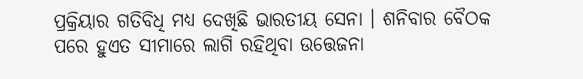ପ୍ରକ୍ରିୟାର ଗତିବିଧି ମଧ୍ୟ ଦେଖିଛି ଭାରତୀୟ ସେନା । ଶନିବାର ବୈଠକ ପରେ ହୁଏତ ସୀମାରେ ଲାଗି ରହିଥିବା ଉତ୍ତେଜନା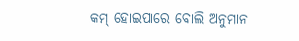କମ୍ ହୋଇପାରେ ବୋଲି ଅନୁମାନ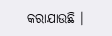କରାଯାଉଛି ।